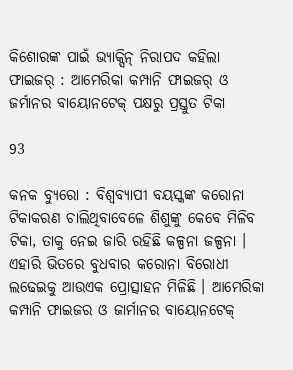କିଶୋରଙ୍କ ପାଇଁ ଭ୍ୟାକ୍ସିନ୍ ନିରାପଦ କହିଲା ଫାଇଜର୍ : ଆମେରିକା କମ୍ପାନି ଫାଇଜର୍ ଓ ଜର୍ମାନର ବାୟୋନଟେକ୍ ପକ୍ଷରୁ ପ୍ରସ୍ତୁତ ଟିକା

93

କନକ ବ୍ୟୁରୋ : ବିଶ୍ୱବ୍ୟାପୀ ବୟସ୍କଙ୍କ କରୋନା ଟିକାକରଣ ଚାଲିଥିବାବେଳେ ଶିଶୁଙ୍କୁ କେବେ ମିଳିବ ଟିକା, ତାକୁ ନେଇ ଜାରି ରହିଛି କଳ୍ପନା ଜଳ୍ପନା । ଏହାରି ଭିତରେ ବୁଧବାର କରୋନା ବିରୋଧୀ ଲଢେଇକୁ ଆଉଏକ ପ୍ରୋତ୍ସାହନ ମିଳିଛି । ଆମେରିକା କମ୍ପାନି ଫାଇଜର ଓ ଜାର୍ମାନର ବାୟୋନଟେକ୍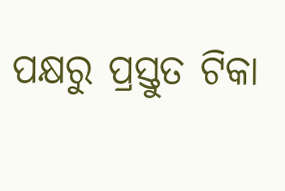ପକ୍ଷରୁ ପ୍ରସ୍ତୁତ ଟିକା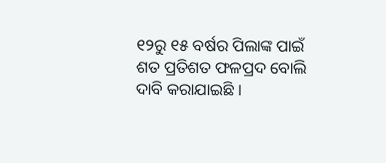୧୨ରୁ ୧୫ ବର୍ଷର ପିଲାଙ୍କ ପାଇଁ ଶତ ପ୍ରତିଶତ ଫଳପ୍ରଦ ବୋଲି ଦାବି କରାଯାଇଛି ।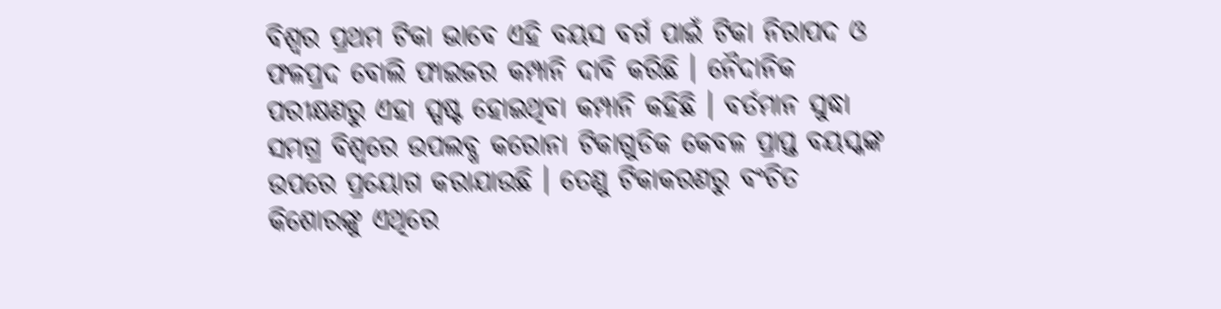ବିଶ୍ୱର ପ୍ରଥମ ଟିକା ଭାବେ ଏହି ବୟସ ବର୍ଗ ପାଇଁ ଟିକା ନିରାପଦ ଓ ଫଳପ୍ରଦ ବୋଲି ଫାଇଜର କମ୍ପାନି ଦାବି କରିଛି । ନୈଦାନିକ ପରୀକ୍ଷଣରୁ ଏହା ସ୍ପଷ୍ଟ ହୋଇଥିବା କମ୍ପାନି କହିଛି । ବର୍ତମାନ ସୁଦ୍ଧା ସମଗ୍ର ବିଶ୍ୱରେ ଉପଲବ୍ଧ କରୋନା ଟିକାଗୁଡିକ କେବଳ ପ୍ରାପ୍ତ ବୟସ୍କଙ୍କ ଉପରେ ପ୍ରୟୋଗ କରାଯାଉଛି । ତେଣୁ ଟିକାକରଣରୁ ବଂଚିତ କିଶୋରଙ୍କୁ ଏଥିରେ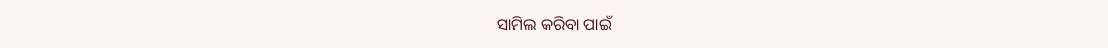ସାମିଲ କରିବା ପାଇଁ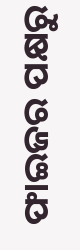ଫାଇଜର ପକ୍ଷରୁ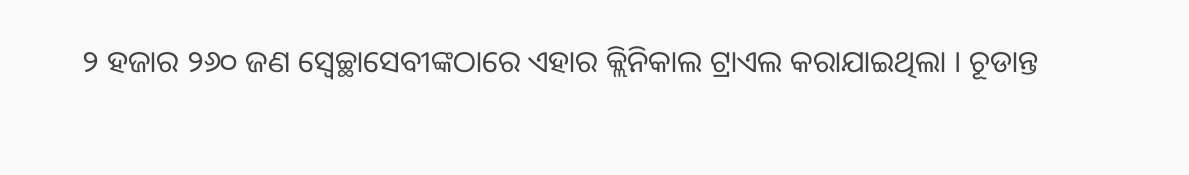୨ ହଜାର ୨୬୦ ଜଣ ସ୍ୱେଚ୍ଛାସେବୀଙ୍କଠାରେ ଏହାର କ୍ଲିନିକାଲ ଟ୍ରାଏଲ କରାଯାଇଥିଲା । ଚୂଡାନ୍ତ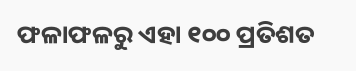ଫଳାଫଳରୁ ଏହା ୧୦୦ ପ୍ରତିଶତ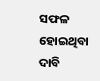ସଫଳ ହୋଇଥିବା ଦାବି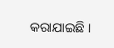କରାଯାଇଛି ।